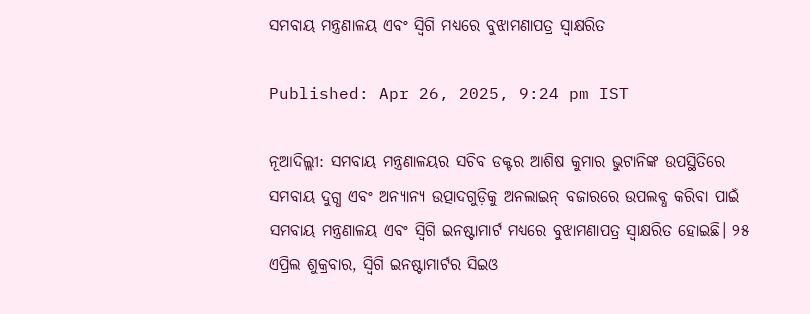ସମବାୟ ମନ୍ତ୍ରଣାଳୟ ଏବଂ ସ୍ୱିଗି ମଧ୍ୟରେ ବୁଝାମଣାପତ୍ର ସ୍ୱାକ୍ଷରିତ

Published: Apr 26, 2025, 9:24 pm IST

ନୂଆଦିଲ୍ଲୀ: ସମବାୟ ମନ୍ତ୍ରଣାଳୟର ସଚିବ ଡକ୍ଟର ଆଶିଷ କୁମାର ଭୁଟାନିଙ୍କ ଉପସ୍ଥିତିରେ ସମବାୟ ଦୁଗ୍ଧ ଏବଂ ଅନ୍ୟାନ୍ୟ ଉତ୍ପାଦଗୁଡ଼ିକୁ ଅନଲାଇନ୍ ବଜାରରେ ଉପଲବ୍ଧ କରିବା ପାଇଁ ସମବାୟ ମନ୍ତ୍ରଣାଳୟ ଏବଂ ସ୍ୱିଗି ଇନଷ୍ଟାମାର୍ଟ ମଧ୍ୟରେ ବୁଝାମଣାପତ୍ର ସ୍ୱାକ୍ଷରିତ ହୋଇଛି। ୨୫ ଏପ୍ରିଲ ଶୁକ୍ରବାର, ସ୍ୱିଗି ଇନଷ୍ଟାମାର୍ଟର ସିଇଓ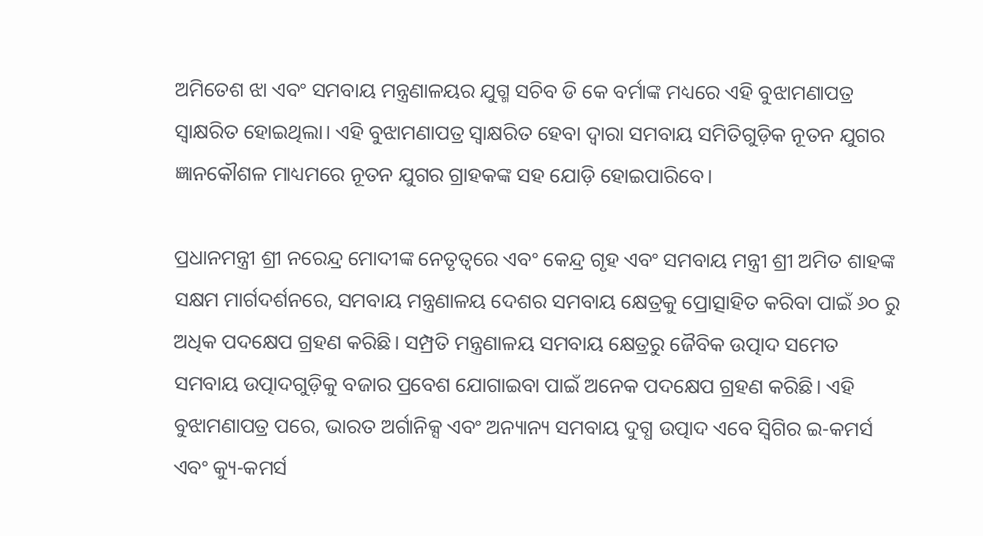ଅମିତେଶ ଝା ଏବଂ ସମବାୟ ମନ୍ତ୍ରଣାଳୟର ଯୁଗ୍ମ ସଚିବ ଡି କେ ବର୍ମାଙ୍କ ମଧ୍ୟରେ ଏହି ବୁଝାମଣାପତ୍ର ସ୍ୱାକ୍ଷରିତ ହୋଇଥିଲା। ଏହି ବୁଝାମଣାପତ୍ର ସ୍ବାକ୍ଷରିତ ହେବା ଦ୍ବାରା ସମବାୟ ସମିତିଗୁଡ଼ିକ ନୂତନ ଯୁଗର ଜ୍ଞାନକୌଶଳ ମାଧ୍ୟମରେ ନୂତନ ଯୁଗର ଗ୍ରାହକଙ୍କ ସହ ଯୋଡ଼ି ହୋଇପାରିବେ।

ପ୍ରଧାନମନ୍ତ୍ରୀ ଶ୍ରୀ ନରେନ୍ଦ୍ର ମୋଦୀଙ୍କ ନେତୃତ୍ୱରେ ଏବଂ କେନ୍ଦ୍ର ଗୃହ ଏବଂ ସମବାୟ ମନ୍ତ୍ରୀ ଶ୍ରୀ ଅମିତ ଶାହଙ୍କ ସକ୍ଷମ ମାର୍ଗଦର୍ଶନରେ, ସମବାୟ ମନ୍ତ୍ରଣାଳୟ ଦେଶର ସମବାୟ କ୍ଷେତ୍ରକୁ ପ୍ରୋତ୍ସାହିତ କରିବା ପାଇଁ ୬୦ ରୁ ଅଧିକ ପଦକ୍ଷେପ ଗ୍ରହଣ କରିଛି। ସମ୍ପ୍ରତି ମନ୍ତ୍ରଣାଳୟ ସମବାୟ କ୍ଷେତ୍ରରୁ ଜୈବିକ ଉତ୍ପାଦ ସମେତ ସମବାୟ ଉତ୍ପାଦଗୁଡ଼ିକୁ ବଜାର ପ୍ରବେଶ ଯୋଗାଇବା ପାଇଁ ଅନେକ ପଦକ୍ଷେପ ଗ୍ରହଣ କରିଛି। ଏହି ବୁଝାମଣାପତ୍ର ପରେ, ଭାରତ ଅର୍ଗାନିକ୍ସ ଏବଂ ଅନ୍ୟାନ୍ୟ ସମବାୟ ଦୁଗ୍ଧ ଉତ୍ପାଦ ଏବେ ସ୍ୱିଗିର ଇ-କମର୍ସ ଏବଂ କ୍ୟୁ-କମର୍ସ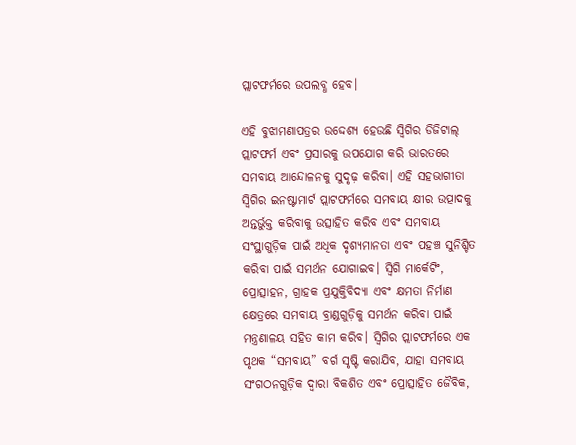ପ୍ଲାଟଫର୍ମରେ ଉପଲବ୍ଧ ହେବ।

ଏହି ବୁଝାମଣାପତ୍ରର ଉଦ୍ଦେଶ୍ୟ ହେଉଛି ସ୍ୱିଗିର ଡିଜିଟାଲ୍ ପ୍ଲାଟଫର୍ମ ଏବଂ ପ୍ରସାରକୁ ଉପଯୋଗ କରି ଭାରତରେ ସମବାୟ ଆନ୍ଦୋଳନକୁ ସୁଦୃଢ଼ କରିବା। ଏହି ସହଭାଗୀତା ସ୍ୱିଗିର ଇନଷ୍ଟାମାର୍ଟ ପ୍ଲାଟଫର୍ମରେ ସମବାୟ କ୍ଷୀର ଉତ୍ପାଦକୁ ଅନ୍ତର୍ଭୁକ୍ତ କରିବାକୁ ଉତ୍ସାହିତ କରିବ ଏବଂ ସମବାୟ ସଂସ୍ଥାଗୁଡ଼ିକ ପାଇଁ ଅଧିକ ଦୃଶ୍ୟମାନତା ଏବଂ ପହଞ୍ଚ ସୁନିଶ୍ଚିତ କରିବା ପାଇଁ ସମର୍ଥନ ଯୋଗାଇବ। ସ୍ୱିଗି ମାର୍କେଟିଂ, ପ୍ରୋତ୍ସାହନ, ଗ୍ରାହକ ପ୍ରଯୁକ୍ତିବିଦ୍ୟା ଏବଂ କ୍ଷମତା ନିର୍ମାଣ କ୍ଷେତ୍ରରେ ସମବାୟ ବ୍ରାଣ୍ଡଗୁଡ଼ିକୁ ସମର୍ଥନ କରିବା ପାଇଁ ମନ୍ତ୍ରଣାଳୟ ସହିତ କାମ କରିବ। ସ୍ୱିଗିର ପ୍ଲାଟଫର୍ମରେ ଏକ ପୃଥକ “ସମବାୟ” ବର୍ଗ ସୃଷ୍ଟି କରାଯିବ, ଯାହା ସମବାୟ ସଂଗଠନଗୁଡ଼ିକ ଦ୍ୱାରା ବିକଶିତ ଏବଂ ପ୍ରୋତ୍ସାହିତ ଜୈବିକ,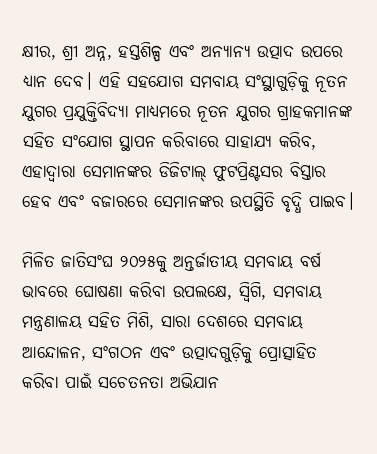କ୍ଷୀର, ଶ୍ରୀ ଅନ୍ନ, ହସ୍ତଶିଳ୍ପ ଏବଂ ଅନ୍ୟାନ୍ୟ ଉତ୍ପାଦ ଉପରେ ଧ୍ୟାନ ଦେବ। ଏହି ସହଯୋଗ ସମବାୟ ସଂସ୍ଥାଗୁଡ଼ିକୁ ନୂତନ ଯୁଗର ପ୍ରଯୁକ୍ତିବିଦ୍ୟା ମାଧ୍ୟମରେ ନୂତନ ଯୁଗର ଗ୍ରାହକମାନଙ୍କ ସହିତ ସଂଯୋଗ ସ୍ଥାପନ କରିବାରେ ସାହାଯ୍ୟ କରିବ, ଏହାଦ୍ୱାରା ସେମାନଙ୍କର ଡିଜିଟାଲ୍ ଫୁଟପ୍ରିଣ୍ଟସର ବିସ୍ତାର ହେବ ଏବଂ ବଜାରରେ ସେମାନଙ୍କର ଉପସ୍ଥିତି ବୃଦ୍ଧି ପାଇବ।

ମିଳିତ ଜାତିସଂଘ ୨୦୨୫କୁ ଅନ୍ତର୍ଜାତୀୟ ସମବାୟ ବର୍ଷ ଭାବରେ ଘୋଷଣା କରିବା ଉପଲକ୍ଷେ, ସ୍ୱିଗି, ସମବାୟ ମନ୍ତ୍ରଣାଳୟ ସହିତ ମିଶି, ସାରା ଦେଶରେ ସମବାୟ ଆନ୍ଦୋଳନ, ସଂଗଠନ ଏବଂ ଉତ୍ପାଦଗୁଡ଼ିକୁ ପ୍ରୋତ୍ସାହିତ କରିବା ପାଇଁ ସଚେତନତା ଅଭିଯାନ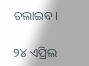ଚଲାଇବ।

୨୪ ଏପ୍ରିଲ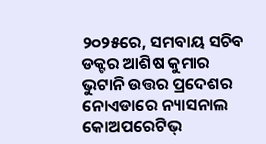୨୦୨୫ରେ, ସମବାୟ ସଚିବ ଡକ୍ଟର ଆଶିଷ କୁମାର ଭୁଟାନି ଉତ୍ତର ପ୍ରଦେଶର ନୋଏଡାରେ ନ୍ୟାସନାଲ କୋଅପରେଟିଭ୍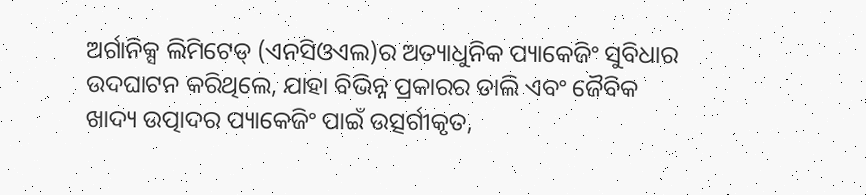ଅର୍ଗାନିକ୍ସ ଲିମିଟେଡ୍ (ଏନସିଓଏଲ)ର ଅତ୍ୟାଧୁନିକ ପ୍ୟାକେଜିଂ ସୁବିଧାର ଉଦଘାଟନ କରିଥିଲେ, ଯାହା ବିଭିନ୍ନ ପ୍ରକାରର ଡାଲି ଏବଂ ଜୈବିକ ଖାଦ୍ୟ ଉତ୍ପାଦର ପ୍ୟାକେଜିଂ ପାଇଁ ଉତ୍ସର୍ଗୀକୃତ,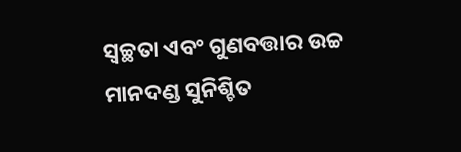ସ୍ୱଚ୍ଛତା ଏବଂ ଗୁଣବତ୍ତାର ଉଚ୍ଚ ମାନଦଣ୍ଡ ସୁନିଶ୍ଚିତ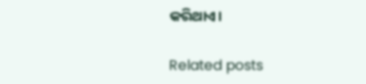କରିଥାଏ।

Related posts